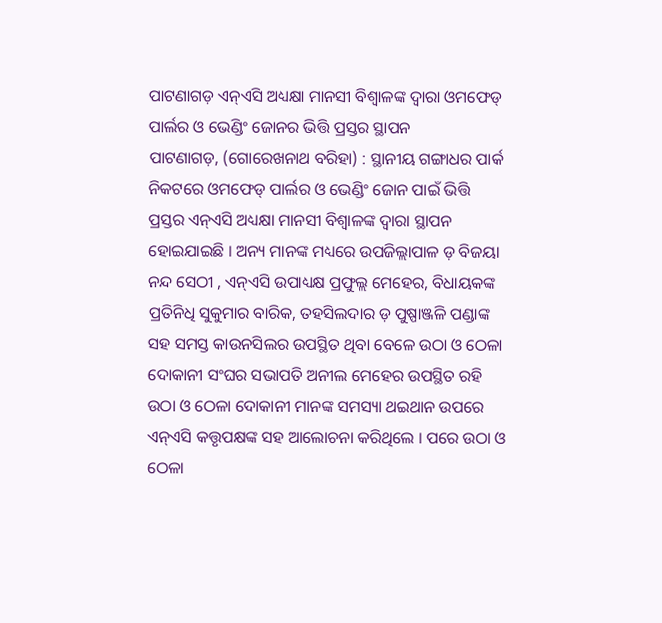ପାଟଣାଗଡ଼ ଏନ୍ଏସି ଅଧ୍ୟକ୍ଷା ମାନସୀ ବିଶ୍ଵାଳଙ୍କ ଦ୍ଵାରା ଓମଫେଡ୍ ପାର୍ଲର ଓ ଭେଣ୍ଡିଂ ଜୋନର ଭିତ୍ତି ପ୍ରସ୍ତର ସ୍ଥାପନ
ପାଟଣାଗଡ଼, (ଗୋରେଖନାଥ ବରିହା) : ସ୍ଥାନୀୟ ଗଙ୍ଗାଧର ପାର୍କ ନିକଟରେ ଓମଫେଡ୍ ପାର୍ଲର ଓ ଭେଣ୍ଡିଂ ଜୋନ ପାଇଁ ଭିତ୍ତି ପ୍ରସ୍ତର ଏନ୍ଏସି ଅଧ୍ୟକ୍ଷା ମାନସୀ ବିଶ୍ଵାଳଙ୍କ ଦ୍ଵାରା ସ୍ଥାପନ ହୋଇଯାଇଛି । ଅନ୍ୟ ମାନଙ୍କ ମଧ୍ୟରେ ଉପଜିଲ୍ଲାପାଳ ଡ଼ ବିଜୟା ନନ୍ଦ ସେଠୀ , ଏନ୍ଏସି ଉପାଧ୍ୟକ୍ଷ ପ୍ରଫୁଲ୍ଲ ମେହେର, ବିଧାୟକଙ୍କ ପ୍ରତିନିଧି ସୁକୁମାର ବାରିକ, ତହସିଲଦାର ଡ଼ ପୁଷ୍ପାଞ୍ଜଳି ପଣ୍ଡାଙ୍କ ସହ ସମସ୍ତ କାଉନସିଲର ଉପସ୍ଥିତ ଥିବା ବେଳେ ଉଠା ଓ ଠେଳା ଦୋକାନୀ ସଂଘର ସଭାପତି ଅନୀଲ ମେହେର ଉପସ୍ଥିତ ରହି ଉଠା ଓ ଠେଳା ଦୋକାନୀ ମାନଙ୍କ ସମସ୍ୟା ଥଇଥାନ ଉପରେ ଏନ୍ଏସି କତ୍ତୃପକ୍ଷଙ୍କ ସହ ଆଲୋଚନା କରିଥିଲେ । ପରେ ଉଠା ଓ ଠେଳା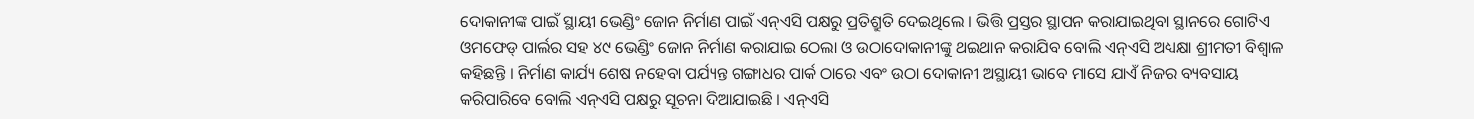ଦୋକାନୀଙ୍କ ପାଇଁ ସ୍ଥାୟୀ ଭେଣ୍ଡିଂ ଜୋନ ନିର୍ମାଣ ପାଇଁ ଏନ୍ଏସି ପକ୍ଷରୁ ପ୍ରତିଶ୍ରୁତି ଦେଇଥିଲେ । ଭିତ୍ତି ପ୍ରସ୍ତର ସ୍ଥାପନ କରାଯାଇଥିବା ସ୍ଥାନରେ ଗୋଟିଏ ଓମଫେଡ୍ ପାର୍ଲର ସହ ୪୯ ଭେଣ୍ଡିଂ ଜୋନ ନିର୍ମାଣ କରାଯାଇ ଠେଲା ଓ ଉଠାଦୋକାନୀଙ୍କୁ ଥଇଥାନ କରାଯିବ ବୋଲି ଏନ୍ଏସି ଅଧ୍ୟକ୍ଷା ଶ୍ରୀମତୀ ବିଶ୍ଵାଳ କହିଛନ୍ତି । ନିର୍ମାଣ କାର୍ଯ୍ୟ ଶେଷ ନହେବା ପର୍ଯ୍ୟନ୍ତ ଗଙ୍ଗାଧର ପାର୍କ ଠାରେ ଏବଂ ଉଠା ଦୋକାନୀ ଅସ୍ଥାୟୀ ଭାବେ ମାସେ ଯାଏଁ ନିଜର ବ୍ୟବସାୟ କରିପାରିବେ ବୋଲି ଏନ୍ଏସି ପକ୍ଷରୁ ସୂଚନା ଦିଆଯାଇଛି । ଏନ୍ଏସି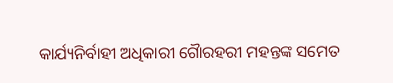କାର୍ଯ୍ୟନିର୍ବାହୀ ଅଧିକାରୀ ଗୈାରହରୀ ମହନ୍ତଙ୍କ ସମେତ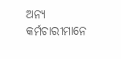ଅନ୍ୟ କର୍ମଚାରୀମାନେ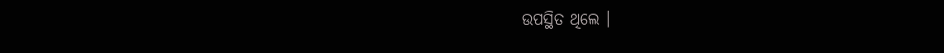ଉପସ୍ଥିତ ଥିଲେ ।